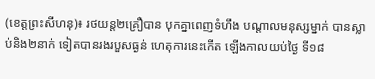(ខេត្តព្រះសីហនុ)៖ រថយន្ត២គ្រឿបាន បុកគ្នាពេញទំហឹង បណ្តាលមនុស្សម្នាក់ បានស្លាប់និង២នាក់ ទៀតបានរងរបួសធ្ងន់ ហេតុការនេះកើត ឡើងកាលយប់ថ្ងៃ ទី១៨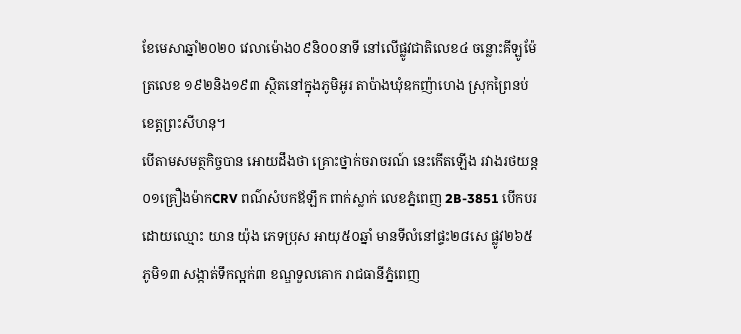ខែមេសាឆ្នាំ២០២០ វេលាម៉ោង០៩និ០០នាទី នៅលើផ្លូវជាតិលេខ៤ ចន្លោះគីឡូម៉ែត្រលេខ ១៩២និង១៩៣ ស្ថិតនៅក្នុងភូមិអូរ តាប៉ាងឃុំឧកញ៉ាហេង ស្រុកព្រៃនប់ ខេត្តព្រះសីហនុ។
បើតាមសមត្ថកិច្ចបាន អោយដឹងថា គ្រោះថ្នាក់ចរាចរណ៍ នេះកើតឡើង រវាងរថយន្ត ០១គ្រឿងម៉ាកCRV ពណ៌សំបកឪឡឹក ពាក់ស្លាក់ លេខភ្នំពេញ 2B-3851 បើកបរដោយឈ្មោះ យាន យ៉ុង ភេទប្រុស អាយុ៥០ឆ្នាំ មានទីលំនៅផ្ទះ២៨សេ ផ្លូវ២៦៥ ភូមិ១៣ សង្កាត់ទឹកល្អក់៣ ខណ្ឌទួលគោក រាជធានីភ្នំពេញ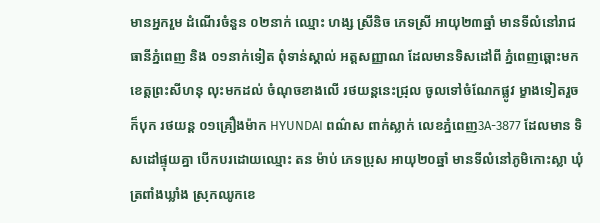មានអ្នករួម ដំណើរចំនួន ០២នាក់ ឈ្មោះ ហង្ស ស្រីនិច ភេទស្រី អាយុ២៣ឆ្នាំ មានទីលំនៅរាជធានីភ្នំពេញ និង ០១នាក់ទៀត ពុំទាន់ស្គាល់ អត្តសញ្ញាណ ដែលមានទិសដៅពី ភ្នំពេញឆ្ពោះមកខេត្តព្រះសីហនុ លុះមកដល់ ចំណុចខាងលើ រថយន្តនេះជ្រុល ចូលទៅចំណែកផ្លូវ ម្ខាងទៀតរួចក៏បុក រថយន្ត ០១គ្រឿងម៉ាក HYUNDAI ពណ៌ស ពាក់ស្លាក់ លេខភ្នំពេញ3A-3877 ដែលមាន ទិសដៅផ្ទុយគ្នា បើកបរដោយឈ្មោះ តន ម៉ាប់ ភេទប្រុស អាយុ២០ឆ្នាំ មានទីលំនៅភូមិកោះស្លា ឃុំត្រពាំងឃ្លាំង ស្រុកឈូកខេ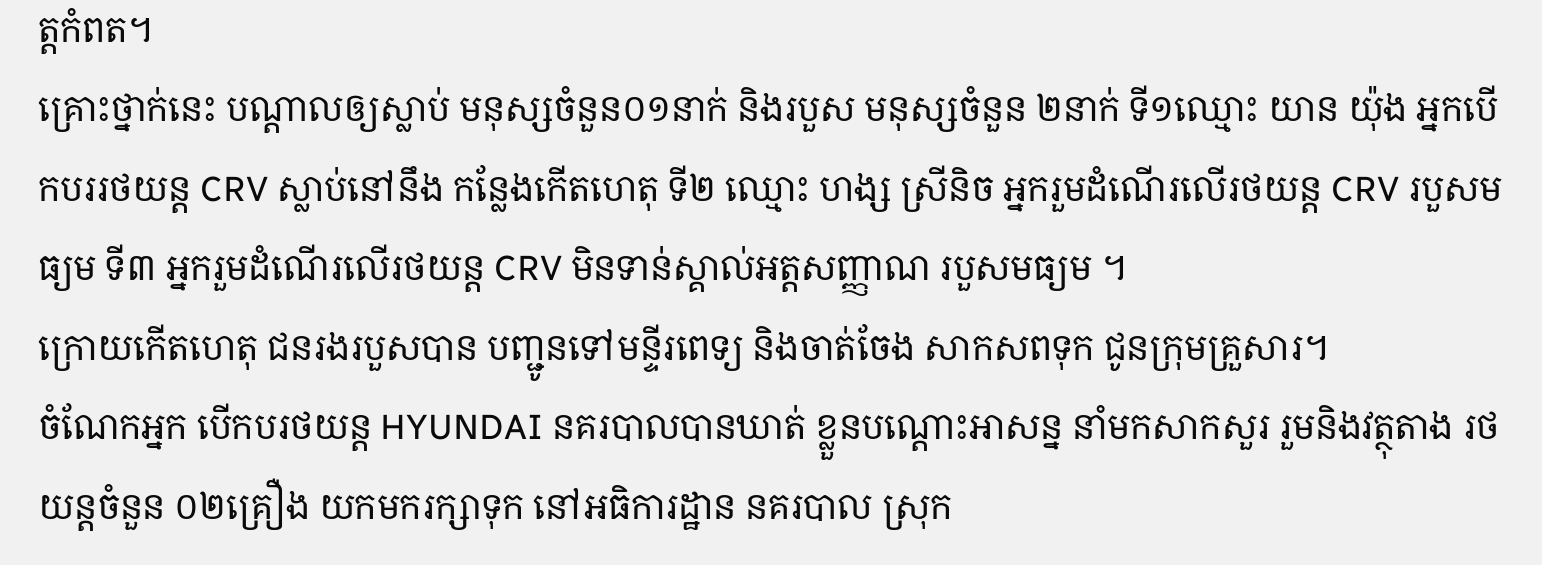ត្តកំពត។
គ្រោះថ្នាក់នេះ បណ្តាលឲ្យស្លាប់ មនុស្សចំនួន០១នាក់ និងរបួស មនុស្សចំនួន ២នាក់ ទី១ឈ្មោះ យាន យ៉ុង អ្នកបើកបររថយន្ត CRV ស្លាប់នៅនឹង កន្លែងកើតហេតុ ទី២ ឈ្មោះ ហង្ស ស្រីនិច អ្នករួមដំណើរលើរថយន្ត CRV របួសមធ្យម ទី៣ អ្នករួមដំណើរលើរថយន្ត CRV មិនទាន់ស្គាល់អត្តសញ្ញាណ របួសមធ្យម ។
ក្រោយកើតហេតុ ជនរងរបួសបាន បញ្ជូនទៅមន្ទីរពេទ្យ និងចាត់ចែង សាកសពទុក ជូនក្រុមគ្រួសារ។
ចំណែកអ្នក បើកបរថយន្ត HYUNDAI នគរបាលបានឃាត់ ខ្លួនបណ្តោះអាសន្ន នាំមកសាកសួរ រួមនិងវត្ថុតាង រថយន្តចំនួន ០២គ្រឿង យកមករក្សាទុក នៅអធិការដ្ឋាន នគរបាល ស្រុក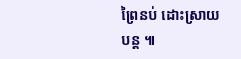ព្រៃនប់ ដោះស្រាយបន្ត ៕